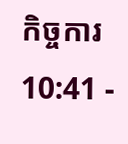កិច្ចការ 10:41 -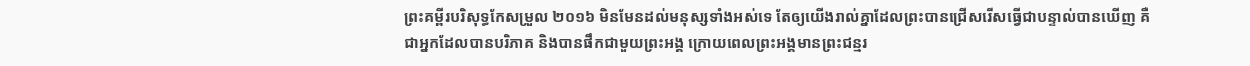ព្រះគម្ពីរបរិសុទ្ធកែសម្រួល ២០១៦ មិនមែនដល់មនុស្សទាំងអស់ទេ តែឲ្យយើងរាល់គ្នាដែលព្រះបានជ្រើសរើសធ្វើជាបន្ទាល់បានឃើញ គឺជាអ្នកដែលបានបរិភាគ និងបានផឹកជាមួយព្រះអង្គ ក្រោយពេលព្រះអង្គមានព្រះជន្មរ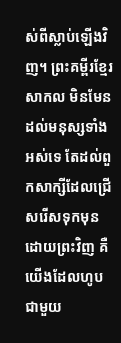ស់ពីស្លាប់ឡើងវិញ។ ព្រះគម្ពីរខ្មែរសាកល មិនមែនដល់មនុស្សទាំងអស់ទេ តែដល់ពួកសាក្សីដែលជ្រើសរើសទុកមុនដោយព្រះវិញ គឺយើងដែលហូបជាមួយ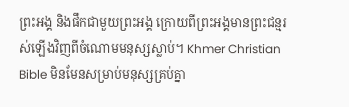ព្រះអង្គ និងផឹកជាមួយព្រះអង្គ ក្រោយពីព្រះអង្គមានព្រះជន្មរស់ឡើងវិញពីចំណោមមនុស្សស្លាប់។ Khmer Christian Bible មិនមែនសម្រាប់មនុស្សគ្រប់គ្នា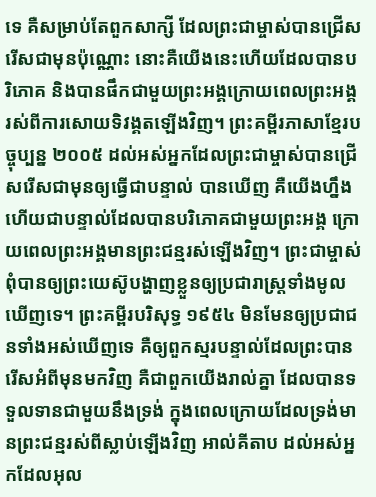ទេ គឺសម្រាប់តែពួកសាក្សី ដែលព្រះជាម្ចាស់បានជ្រើសរើសជាមុនប៉ុណ្ណោះ នោះគឺយើងនេះហើយដែលបានបរិភោគ និងបានផឹកជាមួយព្រះអង្គក្រោយពេលព្រះអង្គរស់ពីការសោយទិវង្គតឡើងវិញ។ ព្រះគម្ពីរភាសាខ្មែរបច្ចុប្បន្ន ២០០៥ ដល់អស់អ្នកដែលព្រះជាម្ចាស់បានជ្រើសរើសជាមុនឲ្យធ្វើជាបន្ទាល់ បានឃើញ គឺយើងហ្នឹងហើយជាបន្ទាល់ដែលបានបរិភោគជាមួយព្រះអង្គ ក្រោយពេលព្រះអង្គមានព្រះជន្មរស់ឡើងវិញ។ ព្រះជាម្ចាស់ពុំបានឲ្យព្រះយេស៊ូបង្ហាញខ្លួនឲ្យប្រជារាស្ដ្រទាំងមូលឃើញទេ។ ព្រះគម្ពីរបរិសុទ្ធ ១៩៥៤ មិនមែនឲ្យប្រជាជនទាំងអស់ឃើញទេ គឺឲ្យពួកស្មរបន្ទាល់ដែលព្រះបានរើសអំពីមុនមកវិញ គឺជាពួកយើងរាល់គ្នា ដែលបានទទួលទានជាមួយនឹងទ្រង់ ក្នុងពេលក្រោយដែលទ្រង់មានព្រះជន្មរស់ពីស្លាប់ឡើងវិញ អាល់គីតាប ដល់អស់អ្នកដែលអុល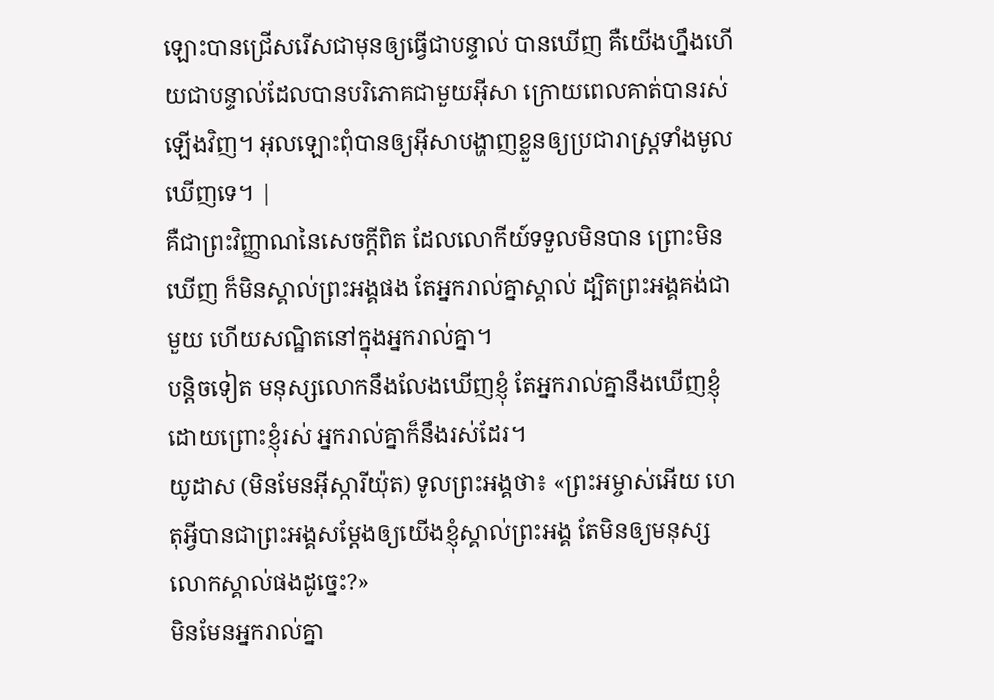ឡោះបានជ្រើសរើសជាមុនឲ្យធ្វើជាបន្ទាល់ បានឃើញ គឺយើងហ្នឹងហើយជាបន្ទាល់ដែលបានបរិភោគជាមួយអ៊ីសា ក្រោយពេលគាត់បានរស់ឡើងវិញ។ អុលឡោះពុំបានឲ្យអ៊ីសាបង្ហាញខ្លួនឲ្យប្រជារាស្ដ្រទាំងមូលឃើញទេ។ |
គឺជាព្រះវិញ្ញាណនៃសេចក្តីពិត ដែលលោកីយ៍ទទួលមិនបាន ព្រោះមិនឃើញ ក៏មិនស្គាល់ព្រះអង្គផង តែអ្នករាល់គ្នាស្គាល់ ដ្បិតព្រះអង្គគង់ជាមួយ ហើយសណ្ឋិតនៅក្នុងអ្នករាល់គ្នា។
បន្តិចទៀត មនុស្សលោកនឹងលែងឃើញខ្ញុំ តែអ្នករាល់គ្នានឹងឃើញខ្ញុំ ដោយព្រោះខ្ញុំរស់ អ្នករាល់គ្នាក៏នឹងរស់ដែរ។
យូដាស (មិនមែនអ៊ីស្ការីយ៉ុត) ទូលព្រះអង្គថា៖ «ព្រះអម្ចាស់អើយ ហេតុអ្វីបានជាព្រះអង្គសម្តែងឲ្យយើងខ្ញុំស្គាល់ព្រះអង្គ តែមិនឲ្យមនុស្សលោកស្គាល់ផងដូច្នេះ?»
មិនមែនអ្នករាល់គ្នា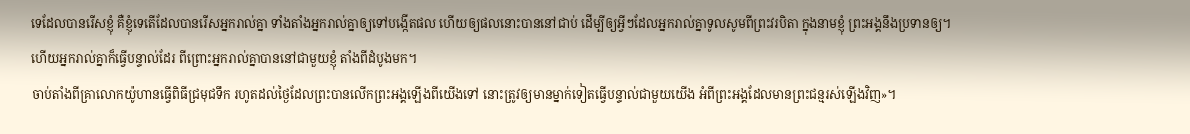ទេដែលបានរើសខ្ញុំ គឺខ្ញុំទេតើដែលបានរើសអ្នករាល់គ្នា ទាំងតាំងអ្នករាល់គ្នាឲ្យទៅបង្កើតផល ហើយឲ្យផលនោះបាននៅជាប់ ដើម្បីឲ្យអ្វីៗដែលអ្នករាល់គ្នាទូលសូមពីព្រះវរបិតា ក្នុងនាមខ្ញុំ ព្រះអង្គនឹងប្រទានឲ្យ។
ហើយអ្នករាល់គ្នាក៏ធ្វើបន្ទាល់ដែរ ពីព្រោះអ្នករាល់គ្នាបាននៅជាមួយខ្ញុំ តាំងពីដំបូងមក។
ចាប់តាំងពីគ្រាលោកយ៉ូហានធ្វើពិធីជ្រមុជទឹក រហូតដល់ថ្ងៃដែលព្រះបានលើកព្រះអង្គឡើងពីយើងទៅ នោះត្រូវឲ្យមានម្នាក់ទៀតធ្វើបន្ទាល់ជាមួយយើង អំពីព្រះអង្គដែលមានព្រះជន្មរស់ឡើងវិញ»។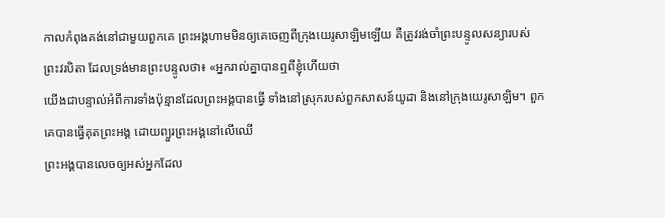កាលកំពុងគង់នៅជាមួយពួកគេ ព្រះអង្គហាមមិនឲ្យគេចេញពីក្រុងយេរូសាឡិមឡើយ គឺត្រូវរង់ចាំព្រះបន្ទូលសន្យារបស់ព្រះវរបិតា ដែលទ្រង់មានព្រះបន្ទូលថា៖ «អ្នករាល់គ្នាបានឮពីខ្ញុំហើយថា
យើងជាបន្ទាល់អំពីការទាំងប៉ុន្មានដែលព្រះអង្គបានធ្វើ ទាំងនៅស្រុករបស់ពួកសាសន៍យូដា និងនៅក្រុងយេរូសាឡិម។ ពួកគេបានធ្វើគុតព្រះអង្គ ដោយព្យួរព្រះអង្គនៅលើឈើ
ព្រះអង្គបានលេចឲ្យអស់អ្នកដែល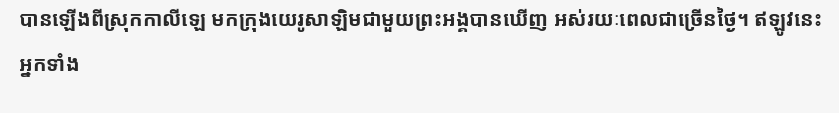បានឡើងពីស្រុកកាលីឡេ មកក្រុងយេរូសាឡិមជាមួយព្រះអង្គបានឃើញ អស់រយៈពេលជាច្រើនថ្ងៃ។ ឥឡូវនេះ អ្នកទាំង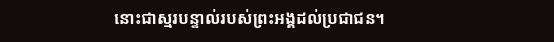នោះជាស្មរបន្ទាល់របស់ព្រះអង្គដល់ប្រជាជន។